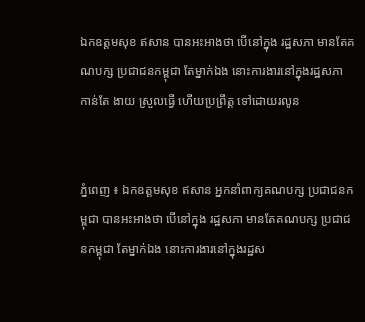ឯកឧត្តមសុខ ឥសាន បានអះអាងថា បើនៅក្នុង រដ្ឋសភា មានតែគណបក្ស ប្រជាជនកម្ពុជា តែម្នាក់ឯង នោះការងារនៅក្នុងរដ្ឋសភា កាន់តែ ងាយ ស្រួលធ្វើ ហើយប្រព្រឹត្ត ទៅដោយរលូន


ភ្នំពេញ ៖ ឯកឧត្តមសុខ ឥសាន អ្នកនាំពាក្យគណបក្ស ប្រជាជនកម្ពុជា បានអះអាងថា បើនៅក្នុង រដ្ឋសភា មានតែគណបក្ស ប្រជាជនកម្ពុជា តែម្នាក់ឯង នោះការងារនៅក្នុងរដ្ឋស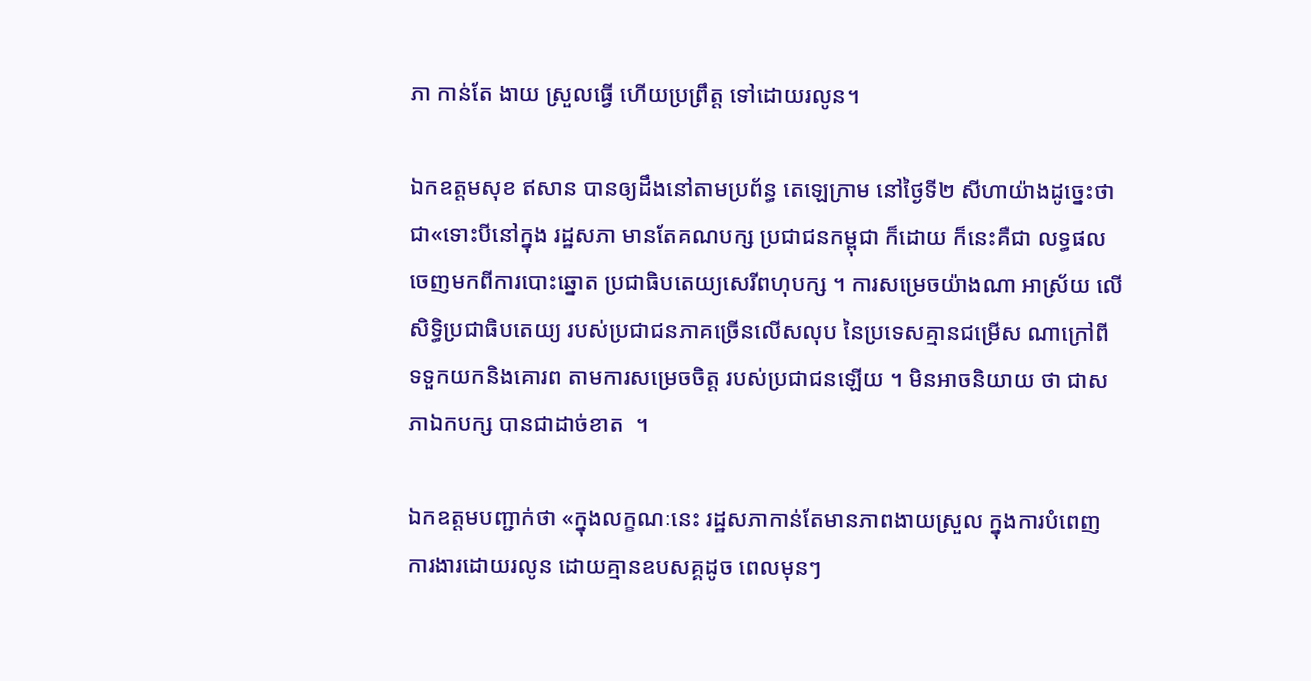ភា កាន់តែ ងាយ ស្រួលធ្វើ ហើយប្រព្រឹត្ត ទៅដោយរលូន។

ឯកឧត្តមសុខ ឥសាន បានឲ្យដឹងនៅតាមប្រព័ន្ធ តេឡេក្រាម នៅថ្ងៃទី២ សីហាយ៉ាងដូច្នេះថា ជា«ទោះបីនៅក្នុង រដ្ឋសភា មានតែគណបក្ស ប្រជាជនកម្ពុជា ក៏ដោយ ក៏នេះគឺជា លទ្ធផល ចេញមកពីការបោះឆ្នោត ប្រជាធិបតេយ្យសេរីពហុបក្ស ។ ការសម្រេចយ៉ាងណា អាស្រ័យ លើសិទ្ធិប្រជាធិបតេយ្យ របស់ប្រជាជនភាគច្រើនលើសលុប នៃប្រទេសគ្មានជម្រើស ណាក្រៅពី ទទួកយកនិងគោរព តាមការសម្រេចចិត្ត របស់ប្រជាជនឡើយ ។ មិនអាចនិយាយ ថា ជាសភាឯកបក្ស បានជាដាច់ខាត  ។

ឯកឧត្តមបញ្ជាក់ថា «ក្នុងលក្ខណៈនេះ រដ្ឋសភាកាន់តែមានភាពងាយស្រួល ក្នុងការបំពេញ ការងារដោយរលូន ដោយគ្មានឧបសគ្គដូច ពេលមុនៗ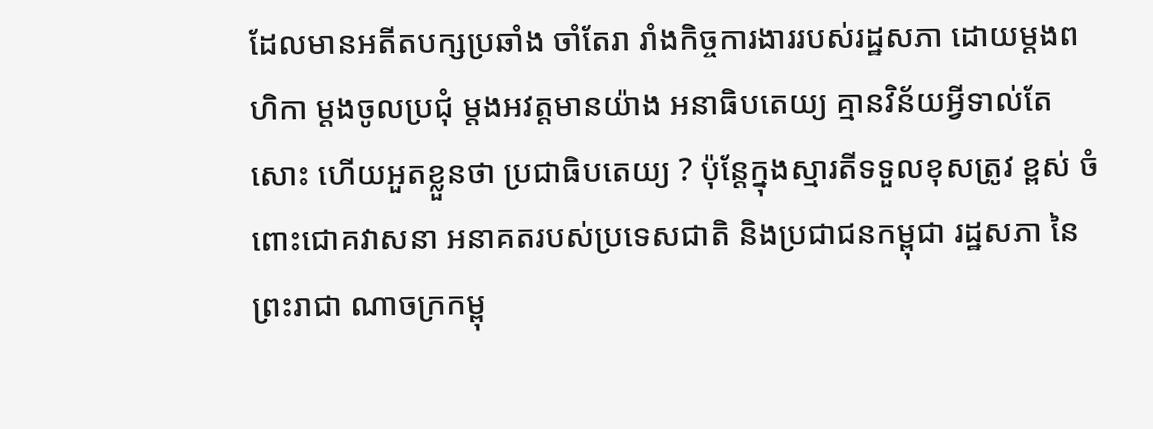ដែលមានអតីតបក្សប្រឆាំង ចាំតែរា រាំងកិច្ចការងាររបស់រដ្ឋសភា ដោយម្តងពហិកា ម្តងចូលប្រជុំ ម្តងអវត្តមានយ៉ាង អនាធិបតេយ្យ គ្មានវិន័យអ្វីទាល់តែសោះ ហើយអួតខ្លួនថា ប្រជាធិបតេយ្យ ? ប៉ុន្តែក្នុងស្មារតីទទួលខុសត្រូវ ខ្ពស់ ចំពោះជោគវាសនា អនាគតរបស់ប្រទេសជាតិ និងប្រជាជនកម្ពុជា រដ្ឋសភា នៃព្រះរាជា ណាចក្រកម្ពុ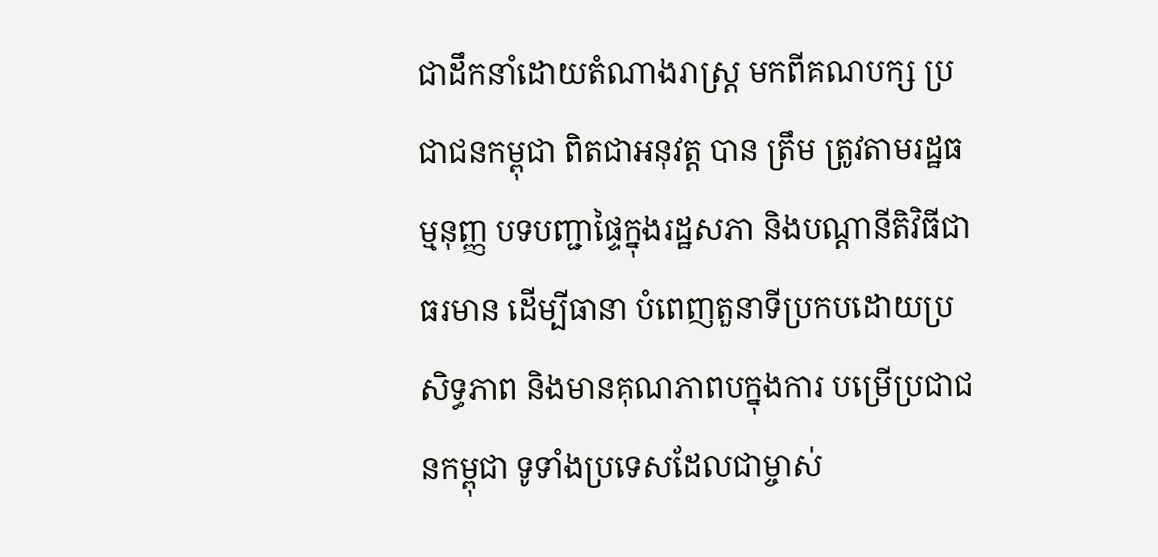ជាដឹកនាំដោយតំណាងរាស្ត្រ មកពីគណបក្ស ប្រជាជនកម្ពុជា ពិតជាអនុវត្ត បាន ត្រឹម ត្រូវតាមរដ្ឋធម្មនុញ្ញ បទបញ្ជាផ្ទៃក្នុងរដ្ឋសភា និងបណ្តានីតិវិធីជាធរមាន ដើម្បីធានា បំពេញតួនាទីប្រកបដោយប្រសិទ្ធភាព និងមានគុណភាពបក្នុងការ បម្រើប្រជាជនកម្ពុជា ទូទាំងប្រទេសដែលជាម្ចាស់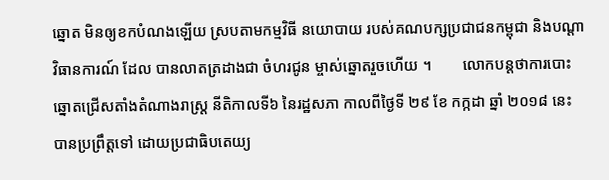ឆ្នោត មិនឲ្យខកបំណងឡើយ ស្របតាមកម្មវិធី នយោបាយ របស់គណបក្សប្រជាជនកម្ពុជា និងបណ្តាវិធានការណ៍ ដែល បានលាតត្រដាងជា ចំហរជូន ម្ចាស់ឆ្នោតរួចហើយ ។        លោកបន្តថាការបោះឆ្នោតជ្រើសតាំងតំណាងរាស្ត្រ នីតិកាលទី៦ នៃរដ្ឋសភា កាលពីថ្ងៃទី ២៩ ខែ កក្កដា ឆ្នាំ ២០១៨ នេះ បានប្រព្រឹត្តទៅ ដោយប្រជាធិបតេយ្យ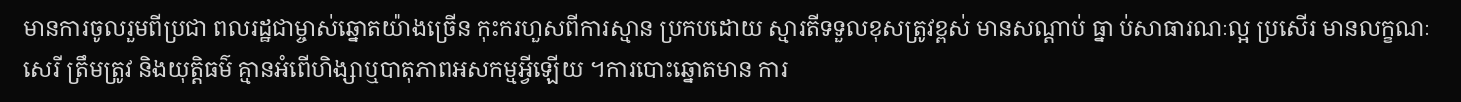មានការចូលរួមពីប្រជា ពលរដ្ឋជាម្ចាស់ឆ្នោតយ៉ាងច្រើន កុះករហួសពីការស្មាន ប្រកបដោយ ស្មារតីទទួលខុសត្រូវខ្ពស់ មានសណ្តាប់ ធ្នា ប់សាធារណៈល្អ ប្រសើរ មានលក្ខណៈសេរី ត្រឹមត្រូវ និងយុត្តិធម៌ គ្មានអំពើហិង្សាឬបាតុភាពអសកម្មអ្វីឡើយ ។ការបោះឆ្នោតមាន ការ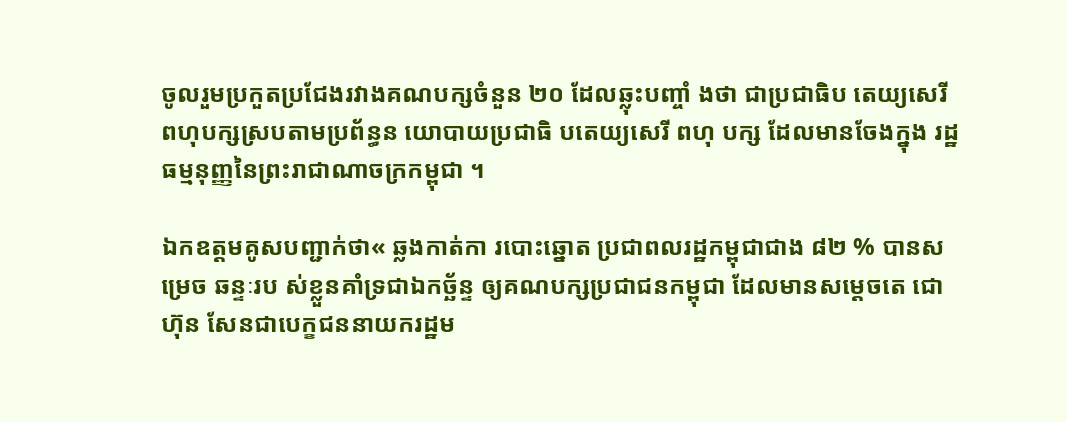ចូលរួមប្រកួតប្រជែងរវាងគណបក្សចំនួន ២០ ដែលឆ្លុះបញ្ចាំ ងថា ជាប្រជាធិប តេយ្យសេរី ពហុបក្សស្របតាមប្រព័ន្ធន យោបាយប្រជាធិ បតេយ្យសេរី ពហុ បក្ស ដែលមានចែងក្នុង រដ្ឋធម្មនុញ្ញនៃព្រះរាជាណាចក្រកម្ពុជា ។

ឯកឧត្តមគូសបញ្ជាក់ថា« ឆ្លងកាត់កា របោះឆ្នោត ប្រជាពលរដ្ឋកម្ពុជាជាង ៨២ % បានសម្រេច ឆន្ទៈរប ស់ខ្លួនគាំទ្រជាឯកច្ឆ័ន្ទ ឲ្យគណបក្សប្រជាជនកម្ពុជា ដែលមានសម្តេចតេ ជោហ៊ុន សែនជាបេក្ខជននាយករដ្ឋម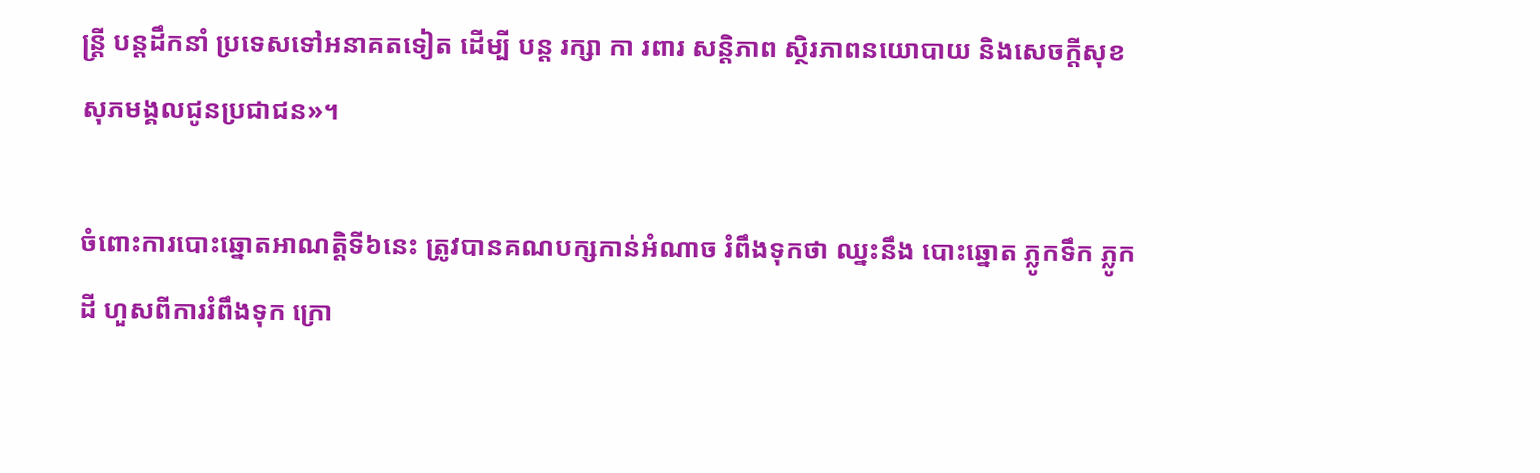ន្ត្រី បន្តដឹកនាំ ប្រទេសទៅអនាគតទៀត ដើម្បី បន្ត រក្សា កា រពារ សន្តិភាព ស្ថិរភាពនយោបាយ និងសេចក្តីសុខសុភមង្គលជូនប្រជាជន»។

ចំពោះការបោះឆ្នោតអាណត្តិទី៦នេះ ត្រូវបានគណបក្សកាន់អំណាច រំពឹងទុកថា ឈ្នះនឹង បោះឆ្នោត ភ្លូកទឹក ភ្លូកដី ហួសពីការរំពឹងទុក ក្រោ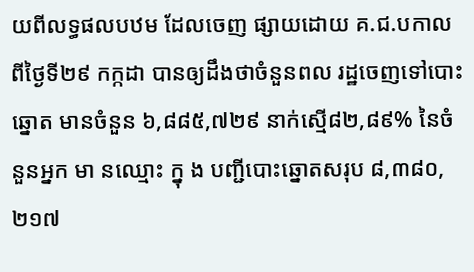យពីលទ្ធផលបឋម ដែលចេញ ផ្សាយដោយ គ.ជ.បកាលពីថ្ងៃទី២៩ កក្កដា បានឲ្យដឹងថាចំនួនពល រដ្ឋចេញទៅបោះឆ្នោត មានចំនួន ៦,៨៨៥,៧២៩ នាក់ស្មើ៨២,៨៩% នៃចំនួនអ្នក មា នឈ្មោះ ក្នុ ង បញ្ជីបោះឆ្នោតសរុប ៨,៣៨០,២១៧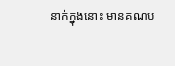នាក់ក្នុងនោះ មានគណប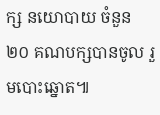ក្ស នយោបាយ ចំនួន២០ គណបក្សបានចូល រួមបោះឆ្នោត៕